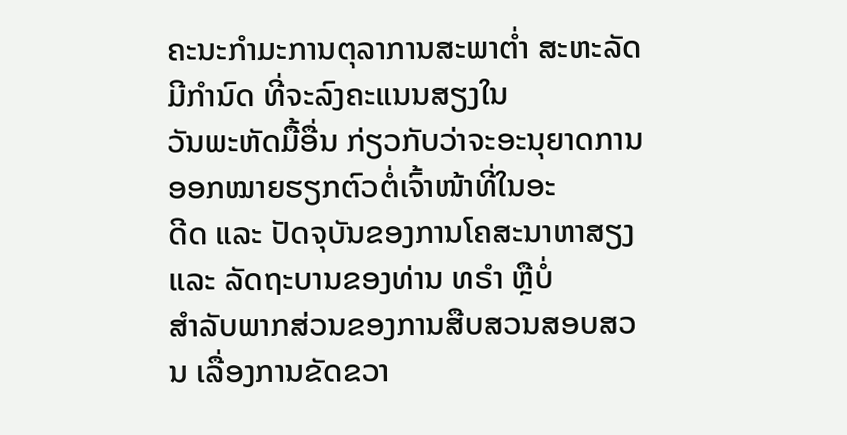ຄະນະກຳມະການຕຸລາການສະພາຕ່ຳ ສະຫະລັດ ມີກຳນົດ ທີ່ຈະລົງຄະແນນສຽງໃນ
ວັນພະຫັດມື້ອື່ນ ກ່ຽວກັບວ່າຈະອະນຸຍາດການອອກໝາຍຮຽກຕົວຕໍ່ເຈົ້າໜ້າທີ່ໃນອະ
ດີດ ແລະ ປັດຈຸບັນຂອງການໂຄສະນາຫາສຽງ ແລະ ລັດຖະບານຂອງທ່ານ ທຣຳ ຫຼືບໍ່
ສຳລັບພາກສ່ວນຂອງການສືບສວນສອບສວນ ເລື່ອງການຂັດຂວາ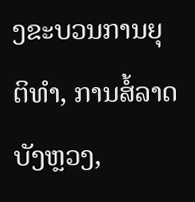ງຂະບວນການຍຸ
ຕິທຳ, ການສໍ້ລາດບັງຫຼວງ,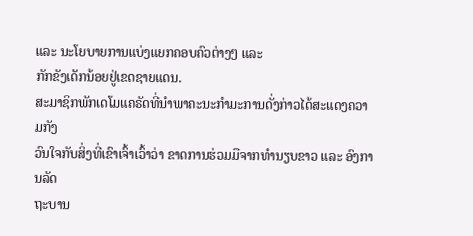ແລະ ນະໂຍບາຍການແບ່ງແຍກຄອບຄົວຕ່າງໆ ແລະ
ກັກຂັງເດັກນ້ອຍຢູ່ເຂດຊາຍແດນ.
ສະມາຊິກພັກເດໂມແຄຣັດທີ່ນຳພາຄະນະກຳມະການດັ່ງກ່າວໄດ້ສະແດງຄວາມກັງ
ວົນໃຈກັບສິ່ງທີ່ເຂົາເຈົ້າເວົ້າວ່າ ຂາດການຮ່ວມມືຈາກທຳນຽບຂາວ ແລະ ອົງການລັດ
ຖະບານ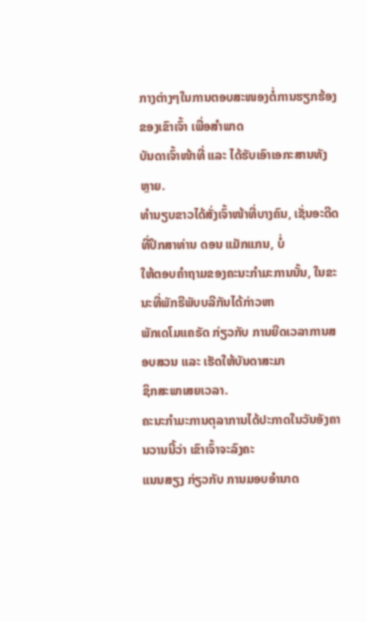ກາງຕ່າງໆໃນການຕອບສະໜອງຕໍ່ການຮຽກຮ້ອງຂອງເຂົາເຈົ້າ ເພື່ອສຳພາດ
ບັນດາເຈົ້າໜ້າທີ່ ແລະ ໄດ້ຮັບເອົາເອກະສານທັງຫຼາຍ.
ທຳນຽບຂາວໄດ້ສັ່ງເຈົ້າໜ້າທີ່ບາງຄົນ, ເຊັ່ນອະດີດທີ່ປຶກສາທ່ານ ດອນ ແມັກແກນ, ບໍ່
ໃຫ້ຕອບຄຳຖາມຂອງຄະນະກຳມະການນັ້ນ, ໃນຂະນະທີ່ພັກຣີພັບບລີກັນໄດ້ກ່າວຫາ
ພັກເດໂມແຄຣັດ ກ່ຽວກັບ ການຍືດເວລາການສອບສວນ ແລະ ເຮັດໃຫ້ບັນດາສະມາ
ຊິກສະພາເສຍເວລາ.
ຄະນະກຳມະການຕຸລາການໄດ້ປະກາດໃນວັນອັງຄານວານນີ້ວ່າ ເຂົາເຈົ້າຈະລົງຄະ
ແນນສຽງ ກ່ຽວກັບ ການມອບອຳນາດ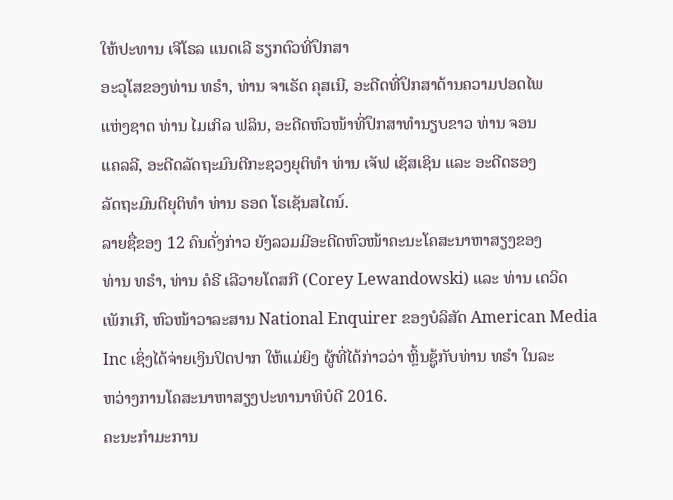ໃຫ້ປະທານ ເຈີໂຣລ ແນດເລີ ຮຽກຕົວທີ່ປຶກສາ
ອະວຸໂສຂອງທ່ານ ທຣຳ, ທ່ານ ຈາເຣັດ ຄຸສເນີ, ອະດີດທີ່ປຶກສາດ້ານຄວາມປອດໄພ
ແຫ່ງຊາດ ທ່ານ ໄມເກິລ ຟລິນ, ອະດີດຫົວໜ້າທີ່ປຶກສາທຳນຽບຂາວ ທ່ານ ຈອນ
ແຄລລີ, ອະດີດລັດຖະມົນຕີກະຊວງຍຸຕິທຳ ທ່ານ ເຈັຟ ເຊັສເຊິນ ແລະ ອະດີດຮອງ
ລັດຖະມົນຕີຍຸຕິທຳ ທ່ານ ຣອດ ໂຣເຊັນສໄຕນ໌.
ລາຍຊື່ຂອງ 12 ຄົນດັ່ງກ່າວ ຍັງລວມມີອະດີດຫົວໜ້າຄະນະໂຄສະນາຫາສຽງຂອງ
ທ່ານ ທຣຳ, ທ່ານ ຄໍຣີ ເລີວາຍໂດສກີ (Corey Lewandowski) ແລະ ທ່ານ ເດວິດ
ເພັກເກີ, ຫົວໜ້າວາລະສານ National Enquirer ຂອງບໍລິສັດ American Media
Inc ເຊິ່ງໄດ້ຈ່າຍເງິນປິດປາກ ໃຫ້ແມ່ຍິງ ຜູ້ທີ່ໄດ້ກ່າວວ່າ ຫຼິ້ນຊູ້ກັບທ່ານ ທຣຳ ໃນລະ
ຫວ່າງການໂຄສະນາຫາສຽງປະທານາທິບໍດີ 2016.
ຄະນະກຳມະການ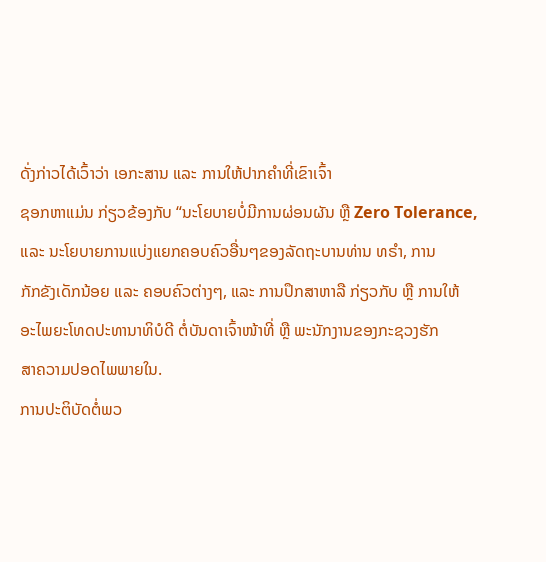ດັ່ງກ່າວໄດ້ເວົ້າວ່າ ເອກະສານ ແລະ ການໃຫ້ປາກຄຳທີ່ເຂົາເຈົ້າ
ຊອກຫາແມ່ນ ກ່ຽວຂ້ອງກັບ “ນະໂຍບາຍບໍ່ມີການຜ່ອນຜັນ ຫຼື Zero Tolerance,
ແລະ ນະໂຍບາຍການແບ່ງແຍກຄອບຄົວອື່ນໆຂອງລັດຖະບານທ່ານ ທຣຳ, ການ
ກັກຂັງເດັກນ້ອຍ ແລະ ຄອບຄົວຕ່າງໆ, ແລະ ການປຶກສາຫາລື ກ່ຽວກັບ ຫຼື ການໃຫ້
ອະໄພຍະໂທດປະທານາທິບໍດີ ຕໍ່ບັນດາເຈົ້າໜ້າທີ່ ຫຼື ພະນັກງານຂອງກະຊວງຮັກ
ສາຄວາມປອດໄພພາຍໃນ.
ການປະຕິບັດຕໍ່ພວ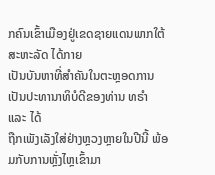ກຄົນເຂົ້າເມືອງຢູ່ເຂດຊາຍແດນພາກໃຕ້ ສະຫະລັດ ໄດ້ກາຍ
ເປັນບັນຫາທີ່ສຳຄັນໃນຕະຫຼອດການເປັນປະທານາທິບໍດີຂອງທ່ານ ທຣຳ ແລະ ໄດ້
ຖືກເພັງເລັງໃສ່ຢ່າງຫຼວງຫຼາຍໃນປີນີ້ ພ້ອມກັບການຫຼັ່ງໄຫຼເຂົ້າມາ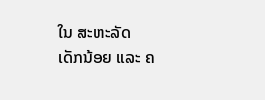ໃນ ສະຫະລັດ
ເດັກນ້ອຍ ແລະ ຄ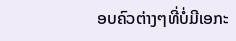ອບຄົວຕ່າງໆທີ່ບໍ່ມີເອກະ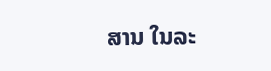ສານ ໃນລະ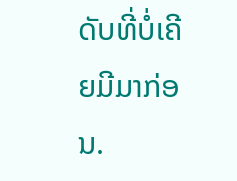ດັບທີ່ບໍ່ເຄີຍມີມາກ່ອນ.